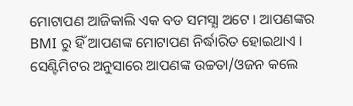ମୋଟାପଣ ଆଜିକାଲି ଏକ ବଡ ସମସ୍ଯା ଅଟେ । ଆପଣଙ୍କର BMI ରୁ ହିଁ ଆପଣଙ୍କ ମୋଟାପଣ ନିର୍ଦ୍ଧାରିତ ହୋଇଥାଏ । ସେଣ୍ଟିମିଟର ଅନୁସାରେ ଆପଣଙ୍କ ଉଚ୍ଚତା/ଓଜନ କଲେ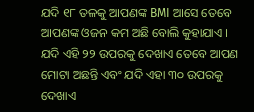ଯଦି ୧୮ ତଳକୁ ଆପଣଙ୍କ BMI ଆସେ ତେବେ ଆପଣଙ୍କ ଓଜନ କମ ଅଛି ବୋଲି କୁହାଯାଏ ।
ଯଦି ଏହି ୨୨ ଉପରକୁ ଦେଖାଏ ତେବେ ଆପଣ ମୋଟା ଅଛନ୍ତି ଏବଂ ଯଦି ଏହା ୩୦ ଉପରକୁ ଦେଖାଏ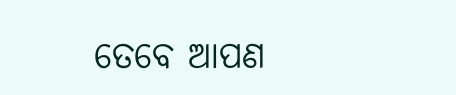ତେବେ ଆପଣ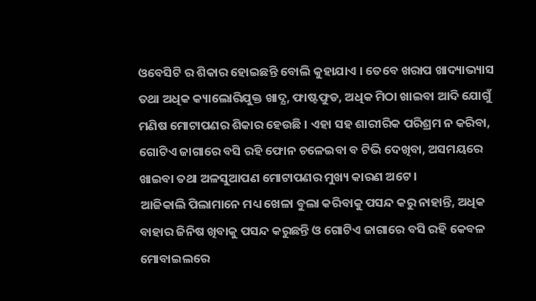ଓବେସିଟି ର ଶିକାର ହୋଇଛନ୍ତି ବୋଲି କୁହାଯାଏ । ତେବେ ଖରାପ ଖାଦ୍ୟାଭ୍ୟାସ ତଥା ଅଧିକ କ୍ୟାଲୋରିଯୁକ୍ତ ଖାଦ୍ଯ, ଫାଷ୍ଟଫୁଡ, ଅଧିକ ମିଠା ଖାଇବା ଆଦି ଯୋଗୁଁ ମଣିଷ ମୋଟାପଣର ଶିକାର ହେଉଛି । ଏହା ସହ ଶାରୀରିକ ପରିଶ୍ରମ ନ କରିବା, ଗୋଟିଏ ଜାଗାରେ ବସି ରହି ଫୋନ ଚଳେଇବା ବ ଟିଭି ଦେଖିବା, ଅସମୟରେ ଖାଇବା ତଥା ଅଳସୁଆପଣ ମୋଟାପଣର ମୁଖ୍ୟ କାରଣ ଅଟେ ।
ଆଜିକାଲି ପିଲାମାନେ ମଧ୍ୟ ଖେଳା ବୁଲା କରିବାକୁ ପସନ୍ଦ କରୁ ନାହାନ୍ତି, ଅଧିକ ବାହାର ଜିନିଷ ଖିବାକୁ ପସନ୍ଦ କରୁଛନ୍ତି ଓ ଗୋଟିଏ ଜାଗାରେ ବସି ରହି କେବଳ ମୋବାଇଲରେ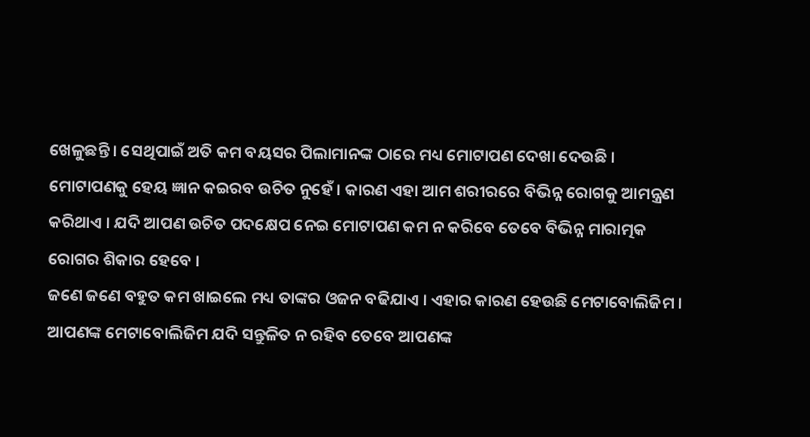ଖେଳୁଛନ୍ତି । ସେଥିପାଇଁ ଅତି କମ ବୟସର ପିଲାମାନଙ୍କ ଠାରେ ମଧ୍ୟ ମୋଟାପଣ ଦେଖା ଦେଉଛି । ମୋଟାପଣକୁ ହେୟ ଜ୍ଞାନ କଇରବ ଉଚିତ ନୁହେଁ । କାରଣ ଏହା ଆମ ଶରୀରରେ ବିଭିନ୍ନ ରୋଗକୁ ଆମନ୍ତ୍ରଣ କରିଥାଏ । ଯଦି ଆପଣ ଉଚିତ ପଦକ୍ଷେପ ନେଇ ମୋଟାପଣ କମ ନ କରିବେ ତେବେ ବିଭିନ୍ନ ମାରାତ୍ମକ ରୋଗର ଶିକାର ହେବେ ।
ଜଣେ ଜଣେ ବହୁତ କମ ଖାଇଲେ ମଧ୍ୟ ତାଙ୍କର ଓଜନ ବଢିଯାଏ । ଏହାର କାରଣ ହେଉଛି ମେଟାବୋଲିଜିମ । ଆପଣଙ୍କ ମେଟାବୋଲିଜିମ ଯଦି ସନ୍ତୁଳିତ ନ ରହିବ ତେବେ ଆପଣଙ୍କ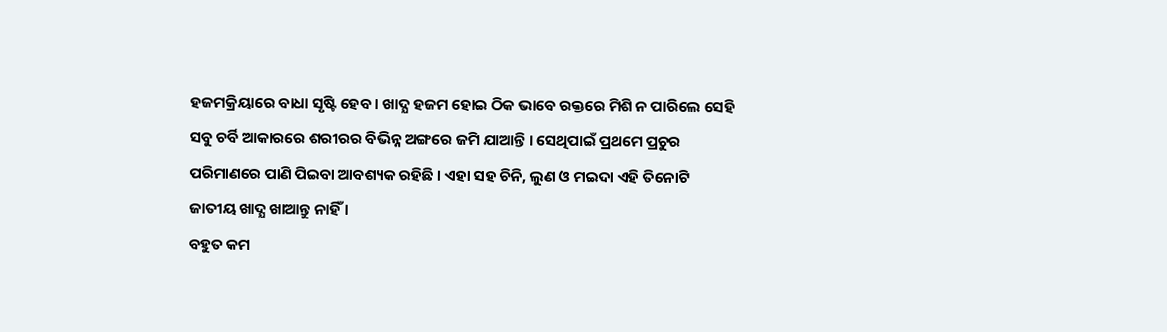ହଜମକ୍ରିୟାରେ ବାଧା ସୃଷ୍ଟି ହେବ । ଖାଦ୍ଯ ହଜମ ହୋଇ ଠିକ ଭାବେ ରକ୍ତରେ ମିଶି ନ ପାରିଲେ ସେହି ସବୁ ଚର୍ବି ଆକାରରେ ଶରୀରର ବିଭିନ୍ନ ଅଙ୍ଗରେ ଜମି ଯାଆନ୍ତି । ସେଥିପାଇଁ ପ୍ରଥମେ ପ୍ରଚୁର ପରିମାଣରେ ପାଣି ପିଇବା ଆବଶ୍ୟକ ରହିଛି । ଏହା ସହ ଚିନି, ଲୁଣ ଓ ମଇଦା ଏହି ତିନୋଟି ଜାତୀୟ ଖାଦ୍ଯ ଖାଆନ୍ତୁ ନାହିଁ ।
ବହୁତ କମ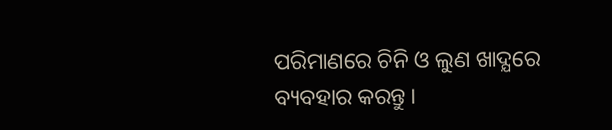ପରିମାଣରେ ଚିନି ଓ ଲୁଣ ଖାଦ୍ଯରେ ବ୍ୟବହାର କରନ୍ତୁ ।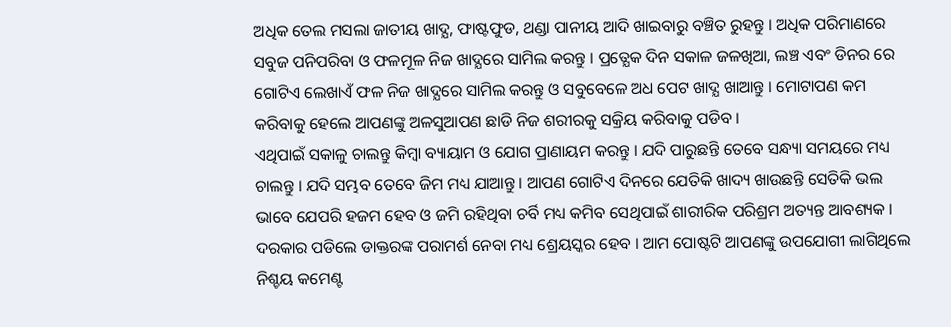ଅଧିକ ତେଲ ମସଲା ଜାତୀୟ ଖାଦ୍ଯ, ଫାଷ୍ଟଫୁଡ, ଥଣ୍ଡା ପାନୀୟ ଆଦି ଖାଇବାରୁ ବଞ୍ଚିତ ରୁହନ୍ତୁ । ଅଧିକ ପରିମାଣରେ ସବୁଜ ପନିପରିବା ଓ ଫଳମୂଳ ନିଜ ଖାଦ୍ଯରେ ସାମିଲ କରନ୍ତୁ । ପ୍ରତ୍ଯେକ ଦିନ ସକାଳ ଜଳଖିଆ, ଲଞ୍ଚ ଏବଂ ଡିନର ରେ ଗୋଟିଏ ଲେଖାଏଁ ଫଳ ନିଜ ଖାଦ୍ଯରେ ସାମିଲ କରନ୍ତୁ ଓ ସବୁବେଳେ ଅଧ ପେଟ ଖାଦ୍ଯ ଖାଆନ୍ତୁ । ମୋଟାପଣ କମ କରିବାକୁ ହେଲେ ଆପଣଙ୍କୁ ଅଳସୁଆପଣ ଛାଡି ନିଜ ଶରୀରକୁ ସକ୍ରିୟ କରିବାକୁ ପଡିବ ।
ଏଥିପାଇଁ ସକାଳୁ ଚାଲନ୍ତୁ କିମ୍ବା ବ୍ୟାୟାମ ଓ ଯୋଗ ପ୍ରାଣାୟମ କରନ୍ତୁ । ଯଦି ପାରୁଛନ୍ତି ତେବେ ସନ୍ଧ୍ୟା ସମୟରେ ମଧ୍ୟ ଚାଲନ୍ତୁ । ଯଦି ସମ୍ଭବ ତେବେ ଜିମ ମଧ୍ୟ ଯାଆନ୍ତୁ । ଆପଣ ଗୋଟିଏ ଦିନରେ ଯେତିକି ଖାଦ୍ୟ ଖାଉଛନ୍ତି ସେତିକି ଭଲ ଭାବେ ଯେପରି ହଜମ ହେବ ଓ ଜମି ରହିଥିବା ଚର୍ବି ମଧ୍ୟ କମିବ ସେଥିପାଇଁ ଶାରୀରିକ ପରିଶ୍ରମ ଅତ୍ୟନ୍ତ ଆବଶ୍ୟକ । ଦରକାର ପଡିଲେ ଡାକ୍ତରଙ୍କ ପରାମର୍ଶ ନେବା ମଧ୍ୟ ଶ୍ରେୟସ୍କର ହେବ । ଆମ ପୋଷ୍ଟଟି ଆପଣଙ୍କୁ ଉପଯୋଗୀ ଲାଗିଥିଲେ ନିଶ୍ଚୟ କମେଣ୍ଟ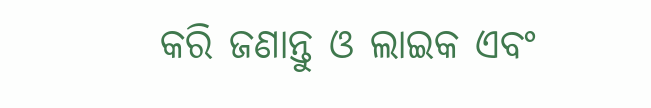କରି ଜଣାନ୍ତୁ ଓ ଲାଇକ ଏବଂ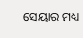ସେୟାର ମଧ୍ୟ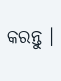କରନ୍ତୁ ।